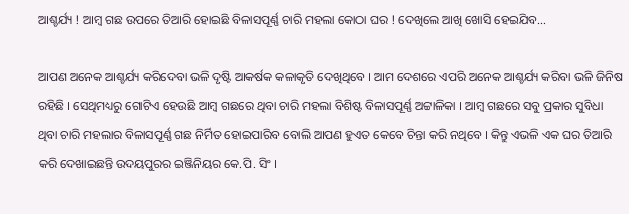ଆଶ୍ଚର୍ଯ୍ୟ ! ଆମ୍ବ ଗଛ ଉପରେ ତିଆରି ହୋଇଛି ବିଳାସପୂର୍ଣ୍ଣ ଚାରି ମହଲା କୋଠା ଘର ! ଦେଖିଲେ ଆଖି ଖୋସି ହେଇଯିବ…

ଆପଣ ଅନେକ ଆଶ୍ଚର୍ଯ୍ୟ କରିଦେବା ଭଳି ଦୃଷ୍ଟି ଆକର୍ଷକ କଳାକୃତି ଦେଖିଥିବେ । ଆମ ଦେଶରେ ଏପରି ଅନେକ ଆଶ୍ଚର୍ଯ୍ୟ କରିବା ଭଳି ଜିନିଷ ରହିଛି । ସେଥିମଧ୍ୟରୁ ଗୋଟିଏ ହେଉଛି ଆମ୍ବ ଗଛରେ ଥିବା ଚାରି ମହଲା ବିଶିଷ୍ଟ ବିଳାସପୂର୍ଣ୍ଣ ଅଟ୍ଟାଳିକା । ଆମ୍ବ ଗଛରେ ସବୁ ପ୍ରକାର ସୁବିଧା ଥିବା ଚାରି ମହଲାର ବିଳାସପୂର୍ଣ୍ଣ ଗଛ ନିର୍ମିତ ହୋଇପାରିବ ବୋଲି ଆପଣ ହୁଏତ କେବେ ଚିନ୍ତା କରି ନଥିବେ । କିନ୍ତୁ ଏଭଳି ଏକ ଘର ତିଆରି କରି ଦେଖାଇଛନ୍ତି ଉଦୟପୁରର ଇଞ୍ଜିନିୟର କେ.ପି. ସିଂ ।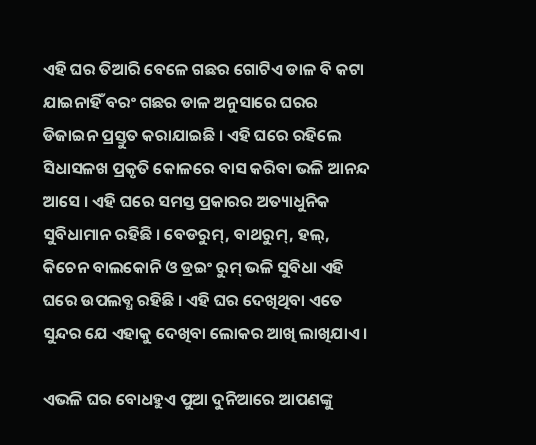ଏହି ଘର ତିଆରି ବେଳେ ଗଛର ଗୋଟିଏ ଡାଳ ବି କଟା ଯାଇନାହିଁ ବରଂ ଗଛର ଡାଳ ଅନୁସାରେ ଘରର ଡିଜାଇନ ପ୍ରସ୍ତୁତ କରାଯାଇଛି । ଏହି ଘରେ ରହିଲେ ସିଧାସଳଖ ପ୍ରକୃତି କୋଳରେ ବାସ କରିବା ଭଳି ଆନନ୍ଦ ଆସେ । ଏହି ଘରେ ସମସ୍ତ ପ୍ରକାରର ଅତ୍ୟାଧୁନିକ ସୁବିଧାମାନ ରହିଛି । ବେଡରୁମ୍, ବାଥରୁମ୍, ହଲ୍, କିଚେନ ବାଲକୋନି ଓ ଡ୍ରଇଂ ରୁମ୍ ଭଳି ସୁବିଧା ଏହି ଘରେ ଉପଲବ୍ଧ ରହିଛି । ଏହି ଘର ଦେଖିଥିବା ଏତେ ସୁନ୍ଦର ଯେ ଏହାକୁ ଦେଖିବା ଲୋକର ଆଖି ଲାଖିଯାଏ ।

ଏଭଳି ଘର ବୋଧହୁଏ ପୁଆ ଦୁନିଆରେ ଆପଣଙ୍କୁ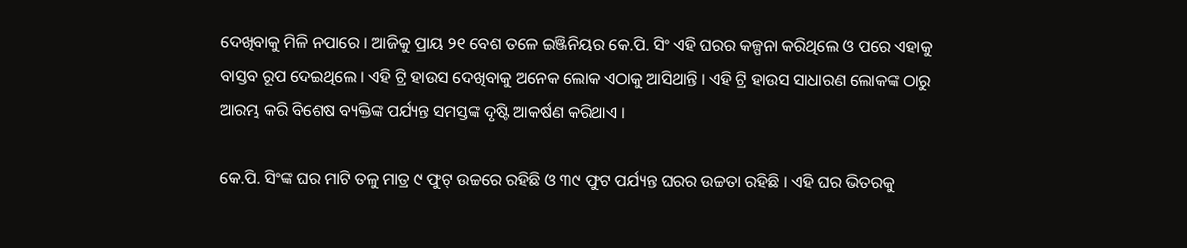ଦେଖିବାକୁ ମିଳି ନପାରେ । ଆଜିକୁ ପ୍ରାୟ ୨୧ ବେଶ ତଳେ ଇଞ୍ଜିନିୟର କେ.ପି. ସିଂ ଏହି ଘରର କଳ୍ପନା କରିଥିଲେ ଓ ପରେ ଏହାକୁ ବାସ୍ତବ ରୂପ ଦେଇଥିଲେ । ଏହି ଟ୍ରି ହାଉସ ଦେଖିବାକୁ ଅନେକ ଲୋକ ଏଠାକୁ ଆସିଥାନ୍ତି । ଏହି ଟ୍ରି ହାଉସ ସାଧାରଣ ଲୋକଙ୍କ ଠାରୁ ଆରମ୍ଭ କରି ବିଶେଷ ବ୍ୟକ୍ତିଙ୍କ ପର୍ଯ୍ୟନ୍ତ ସମସ୍ତଙ୍କ ଦୃଷ୍ଟି ଆକର୍ଷଣ କରିଥାଏ ।

କେ.ପି. ସିଂଙ୍କ ଘର ମାଟି ତଳୁ ମାତ୍ର ୯ ଫୁଟ୍ ଉଚ୍ଚରେ ରହିଛି ଓ ୩୯ ଫୁଟ ପର୍ଯ୍ୟନ୍ତ ଘରର ଉଚ୍ଚତା ରହିଛି । ଏହି ଘର ଭିତରକୁ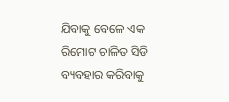ଯିବାକୁ ବେଳେ ଏକ ରିମୋଟ ଚାଳିତ ସିଡି ବ୍ୟବହାର କରିବାକୁ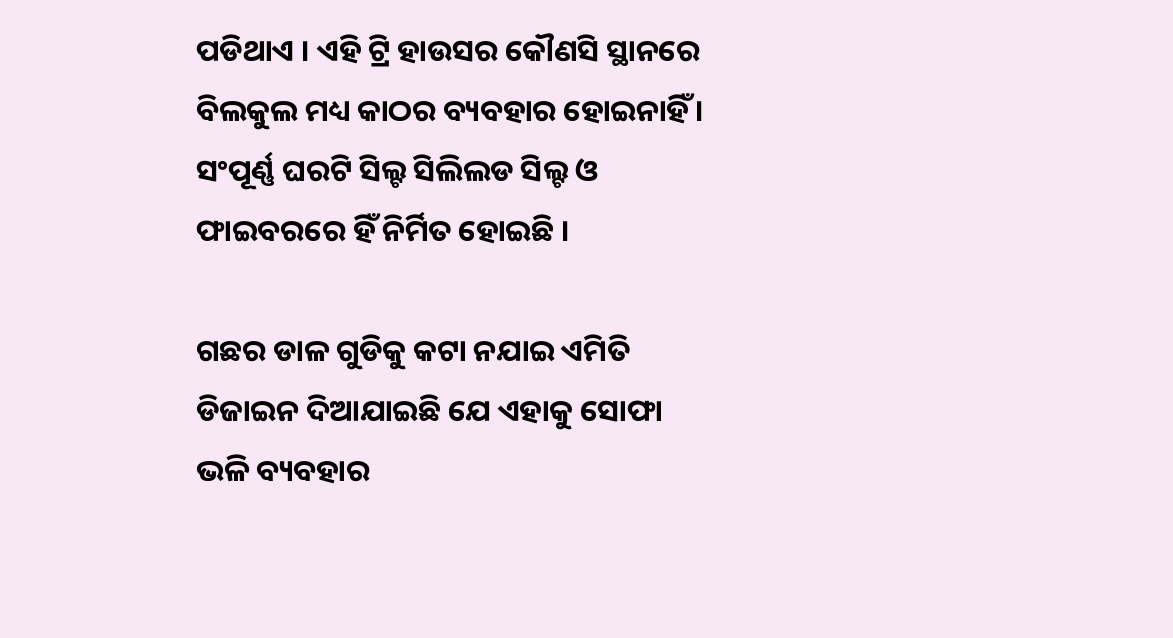ପଡିଥାଏ । ଏହି ଟ୍ରି ହାଉସର କୌଣସି ସ୍ଥାନରେ ବିଲକୁଲ ମଧ୍ୟ କାଠର ବ୍ୟବହାର ହୋଇନାହିଁ । ସଂପୂର୍ଣ୍ଣ ଘରଟି ସିଲ୍ଟ ସିଲିଲଡ ସିଲ୍ଟ ଓ ଫାଇବରରେ ହିଁ ନିର୍ମିତ ହୋଇଛି ।

ଗଛର ଡାଳ ଗୁଡିକୁ କଟା ନଯାଇ ଏମିତି ଡିଜାଇନ ଦିଆଯାଇଛି ଯେ ଏହାକୁ ସୋଫା ଭଳି ବ୍ୟବହାର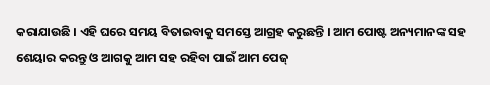କରାଯାଉଛି । ଏହି ଘରେ ସମୟ ବିତାଇବାକୁ ସମସ୍ତେ ଆଗ୍ରହ କରୁଛନ୍ତି । ଆମ ପୋଷ୍ଟ ଅନ୍ୟମାନଙ୍କ ସହ ଶେୟାର କରନ୍ତୁ ଓ ଆଗକୁ ଆମ ସହ ରହିବା ପାଇଁ ଆମ ପେଜ୍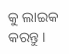କୁ ଲାଇକ କରନ୍ତୁ ।